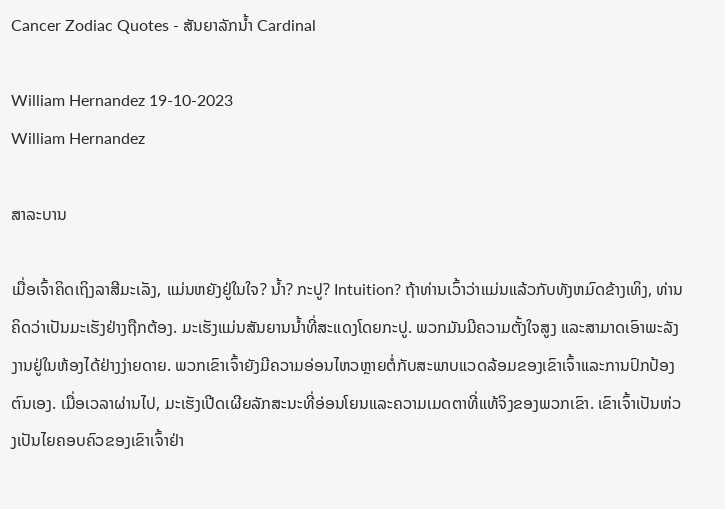Cancer Zodiac Quotes - ສັນຍາລັກນ້ຳ Cardinal

William Hernandez 19-10-2023
William Hernandez

ສາລະບານ

ເມື່ອເຈົ້າຄິດເຖິງລາສີມະເລັງ, ແມ່ນຫຍັງຢູ່ໃນໃຈ? ນ້ຳ? ກະປູ? Intuition? ຖ້າທ່ານເວົ້າວ່າແມ່ນແລ້ວກັບທັງຫມົດຂ້າງເທິງ, ທ່ານຄິດວ່າເປັນມະເຮັງຢ່າງຖືກຕ້ອງ. ມະເຮັງແມ່ນສັນຍານນ້ຳທີ່ສະແດງໂດຍກະປູ. ພວກມັນມີຄວາມຕັ້ງໃຈສູງ ແລະສາມາດເອົາພະລັງງານຢູ່ໃນຫ້ອງໄດ້ຢ່າງງ່າຍດາຍ. ພວກເຂົາເຈົ້າຍັງມີຄວາມອ່ອນໄຫວຫຼາຍຕໍ່ກັບສະພາບແວດລ້ອມຂອງເຂົາເຈົ້າແລະການປົກປ້ອງຕົນເອງ. ເມື່ອເວລາຜ່ານໄປ, ມະເຮັງເປີດເຜີຍລັກສະນະທີ່ອ່ອນໂຍນແລະຄວາມເມດຕາທີ່ແທ້ຈິງຂອງພວກເຂົາ. ເຂົາເຈົ້າເປັນຫ່ວງເປັນໄຍຄອບຄົວຂອງເຂົາເຈົ້າຢ່າ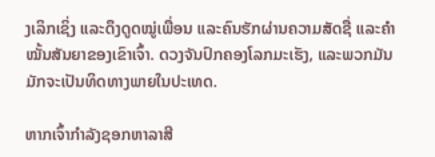ງເລິກເຊິ່ງ ແລະດຶງດູດໝູ່ເພື່ອນ ແລະຄົນຮັກຜ່ານຄວາມສັດຊື່ ແລະຄໍາໝັ້ນສັນຍາຂອງເຂົາເຈົ້າ. ດວງຈັນປົກຄອງໂລກມະເຮັງ, ແລະພວກມັນມັກຈະເປັນທິດທາງພາຍໃນປະເທດ.

ຫາກເຈົ້າກຳລັງຊອກຫາລາສີ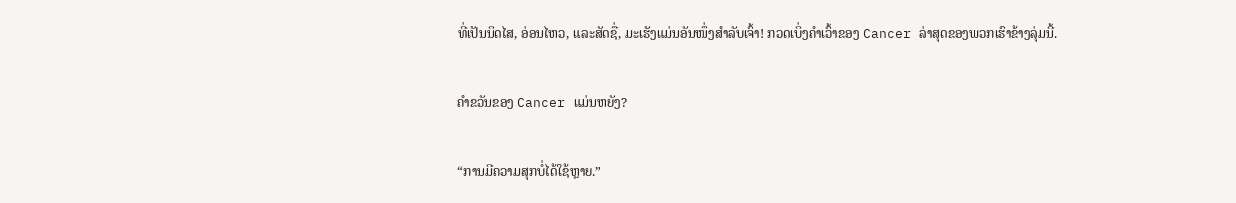ທີ່ເປັນນິດໄສ, ອ່ອນໄຫວ, ແລະສັດຊື່, ມະເຮັງແມ່ນອັນໜຶ່ງສຳລັບເຈົ້າ! ກວດເບິ່ງຄໍາເວົ້າຂອງ Cancer ລ່າສຸດຂອງພວກເຮົາຂ້າງລຸ່ມນີ້.

ຄຳຂວັນຂອງ Cancer ແມ່ນຫຍັງ?

“ການມີຄວາມສຸກບໍ່ໄດ້ໃຊ້ຫຼາຍ.”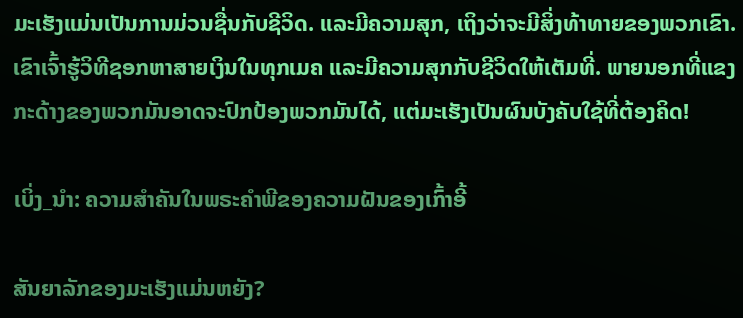ມະເຮັງແມ່ນເປັນການມ່ວນຊື່ນກັບຊີວິດ. ແລະມີຄວາມສຸກ, ເຖິງວ່າຈະມີສິ່ງທ້າທາຍຂອງພວກເຂົາ. ເຂົາເຈົ້າຮູ້ວິທີຊອກຫາສາຍເງິນໃນທຸກເມຄ ແລະມີຄວາມສຸກກັບຊີວິດໃຫ້ເຕັມທີ່. ພາຍນອກທີ່ແຂງກະດ້າງຂອງພວກມັນອາດຈະປົກປ້ອງພວກມັນໄດ້, ແຕ່ມະເຮັງເປັນຜົນບັງຄັບໃຊ້ທີ່ຕ້ອງຄິດ!

ເບິ່ງ_ນຳ: ຄວາມສໍາຄັນໃນພຣະຄໍາພີຂອງຄວາມຝັນຂອງເກົ້າອີ້

ສັນຍາລັກຂອງມະເຮັງແມ່ນຫຍັງ?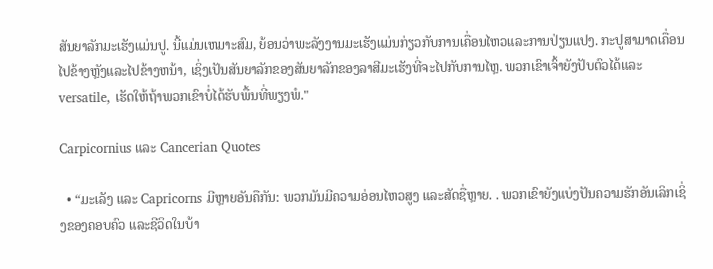ສັນຍາລັກມະເຮັງແມ່ນປູ. ນີ້ແມ່ນເຫມາະສົມ, ຍ້ອນວ່າພະລັງງານມະເຮັງແມ່ນກ່ຽວກັບການເຄື່ອນໄຫວແລະການປ່ຽນແປງ. ກະປູສາມາດເຄື່ອນໄປຂ້າງຫຼັງແລະໄປຂ້າງຫນ້າ, ເຊິ່ງເປັນສັນຍາລັກຂອງສັນຍາລັກຂອງລາສີມະເຮັງທີ່ຈະໄປກັບການໄຫຼ. ພວກເຂົາເຈົ້າຍັງປັບຕົວໄດ້ແລະ versatile, ເຮັດໃຫ້ຖ້າພວກເຂົາບໍ່ໄດ້ຮັບພື້ນທີ່ພຽງພໍ."

Carpicornius ແລະ Cancerian Quotes

  • “ມະເລັງ ແລະ Capricorns ມີຫຼາຍອັນຄືກັນ: ພວກມັນມີຄວາມອ່ອນໄຫວສູງ ແລະສັດຊື່ຫຼາຍ. . ພວກເຂົາຍັງແບ່ງປັນຄວາມຮັກອັນເລິກເຊິ່ງຂອງຄອບຄົວ ແລະຊີວິດໃນບ້າ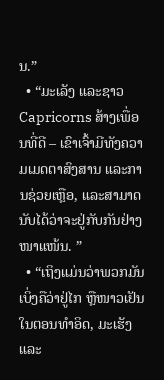ນ.”
  • “ມະເລັງ ແລະຊາວ Capricorns ສ້າງເພື່ອນທີ່ດີ – ເຂົາເຈົ້າມີທັງຄວາມເມດຕາສົງສານ ແລະການຊ່ວຍເຫຼືອ, ແລະສາມາດນັບໄດ້ວ່າຈະຢູ່ກັບກັນຢ່າງໜາແໜ້ນ. ”
  • “ເຖິງແມ່ນວ່າພວກມັນເບິ່ງຄືວ່າຢູ່ໄກ ຫຼືໜາວເຢັນໃນຕອນທຳອິດ, ມະເຮັງ ແລະ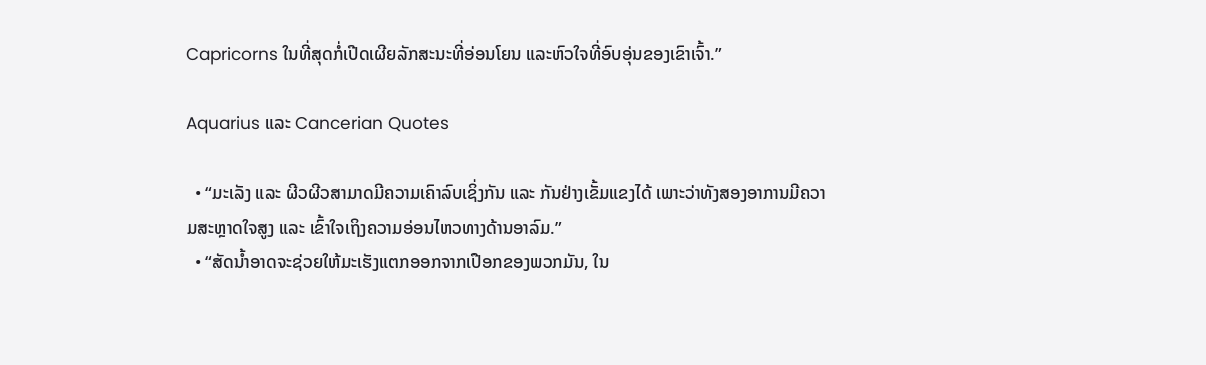Capricorns ໃນທີ່ສຸດກໍ່ເປີດເຜີຍລັກສະນະທີ່ອ່ອນໂຍນ ແລະຫົວໃຈທີ່ອົບອຸ່ນຂອງເຂົາເຈົ້າ.”

Aquarius ແລະ Cancerian Quotes

  • “ມະເລັງ ແລະ ຜີວຜີວສາມາດມີຄວາມເຄົາລົບເຊິ່ງກັນ ແລະ ກັນຢ່າງເຂັ້ມແຂງໄດ້ ເພາະວ່າທັງສອງອາການມີຄວາມສະຫຼາດໃຈສູງ ແລະ ເຂົ້າໃຈເຖິງຄວາມອ່ອນໄຫວທາງດ້ານອາລົມ.”
  • “ສັດນ້ຳອາດຈະຊ່ວຍໃຫ້ມະເຮັງແຕກອອກຈາກເປືອກຂອງພວກມັນ, ໃນ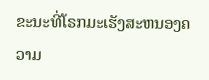ຂະນະທີ່ໂຣກມະເຮັງສະຫນອງຄວາມ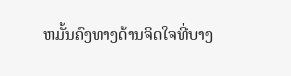ຫມັ້ນຄົງທາງດ້ານຈິດໃຈທີ່ບາງ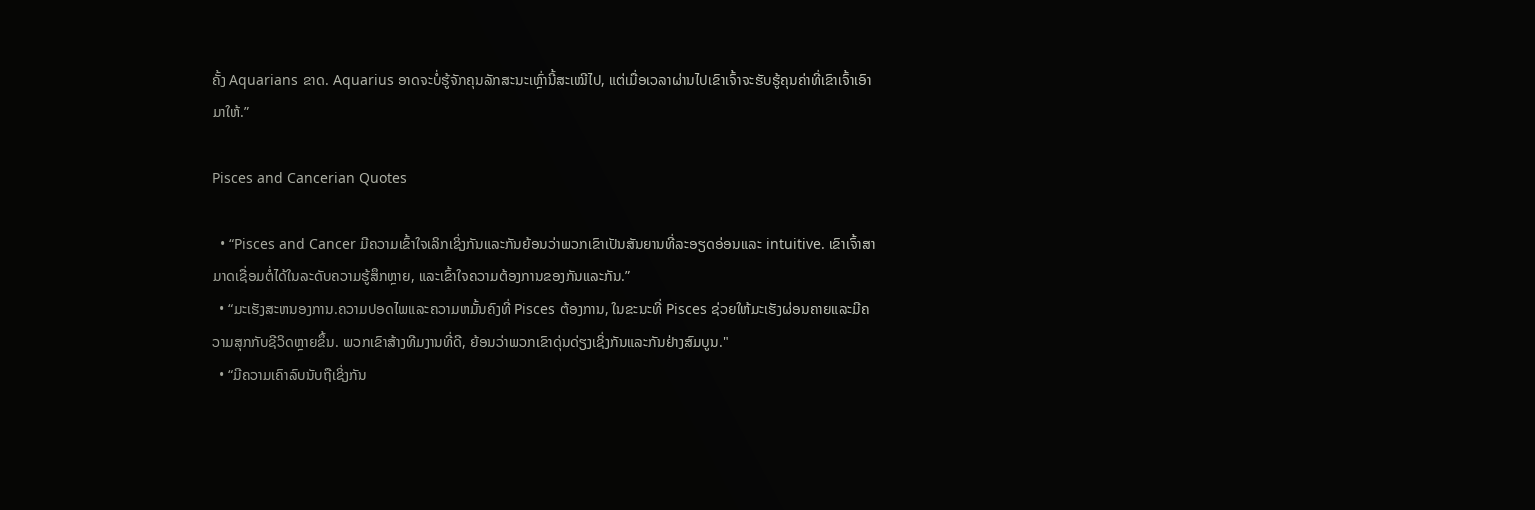ຄັ້ງ Aquarians ຂາດ. Aquarius ອາດຈະບໍ່ຮູ້ຈັກຄຸນລັກສະນະເຫຼົ່ານີ້ສະເໝີໄປ, ແຕ່ເມື່ອເວລາຜ່ານໄປເຂົາເຈົ້າຈະຮັບຮູ້ຄຸນຄ່າທີ່ເຂົາເຈົ້າເອົາມາໃຫ້.”

Pisces and Cancerian Quotes

  • “Pisces and Cancer ມີຄວາມເຂົ້າໃຈເລິກເຊິ່ງກັນແລະກັນຍ້ອນວ່າພວກເຂົາເປັນສັນຍານທີ່ລະອຽດອ່ອນແລະ intuitive. ເຂົາເຈົ້າສາມາດເຊື່ອມຕໍ່ໄດ້ໃນລະດັບຄວາມຮູ້ສຶກຫຼາຍ, ແລະເຂົ້າໃຈຄວາມຕ້ອງການຂອງກັນແລະກັນ.”
  • “ມະເຮັງສະຫນອງການ.ຄວາມປອດໄພແລະຄວາມຫມັ້ນຄົງທີ່ Pisces ຕ້ອງການ, ໃນຂະນະທີ່ Pisces ຊ່ວຍໃຫ້ມະເຮັງຜ່ອນຄາຍແລະມີຄວາມສຸກກັບຊີວິດຫຼາຍຂຶ້ນ. ພວກເຂົາສ້າງທີມງານທີ່ດີ, ຍ້ອນວ່າພວກເຂົາດຸ່ນດ່ຽງເຊິ່ງກັນແລະກັນຢ່າງສົມບູນ."
  • “ມີຄວາມເຄົາລົບນັບຖືເຊິ່ງກັນ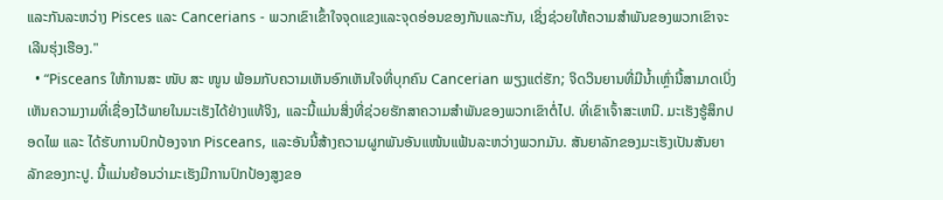ແລະກັນລະຫວ່າງ Pisces ແລະ Cancerians - ພວກເຂົາເຂົ້າໃຈຈຸດແຂງແລະຈຸດອ່ອນຂອງກັນແລະກັນ, ເຊິ່ງຊ່ວຍໃຫ້ຄວາມສໍາພັນຂອງພວກເຂົາຈະເລີນຮຸ່ງເຮືອງ."
  • “Pisceans ໃຫ້ການສະ ໜັບ ສະ ໜູນ ພ້ອມກັບຄວາມເຫັນອົກເຫັນໃຈທີ່ບຸກຄົນ Cancerian ພຽງແຕ່ຮັກ; ຈິດວິນຍານທີ່ມີນ້ຳເຫຼົ່ານີ້ສາມາດເບິ່ງເຫັນຄວາມງາມທີ່ເຊື່ອງໄວ້ພາຍໃນມະເຮັງໄດ້ຢ່າງແທ້ຈິງ, ແລະນີ້ແມ່ນສິ່ງທີ່ຊ່ວຍຮັກສາຄວາມສໍາພັນຂອງພວກເຂົາຕໍ່ໄປ. ທີ່ເຂົາເຈົ້າສະເຫນີ. ມະເຮັງຮູ້ສຶກປອດໄພ ແລະ ໄດ້ຮັບການປົກປ້ອງຈາກ Pisceans, ແລະອັນນີ້ສ້າງຄວາມຜູກພັນອັນແໜ້ນແຟ້ນລະຫວ່າງພວກມັນ. ສັນຍາລັກຂອງມະເຮັງເປັນສັນຍາລັກຂອງກະປູ. ນີ້ແມ່ນຍ້ອນວ່າມະເຮັງມີການປົກປ້ອງສູງຂອ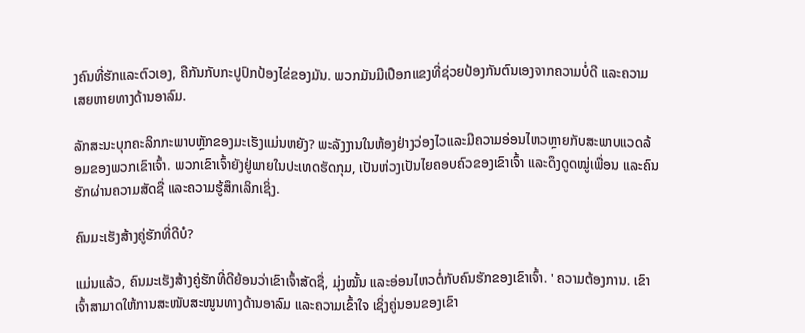ງຄົນທີ່ຮັກແລະຕົວເອງ, ຄືກັນກັບກະປູປົກປ້ອງໄຂ່ຂອງມັນ. ພວກມັນມີເປືອກແຂງທີ່ຊ່ວຍປ້ອງກັນຕົນເອງຈາກຄວາມບໍ່ດີ ແລະຄວາມເສຍຫາຍທາງດ້ານອາລົມ.

ລັກສະນະບຸກຄະລິກກະພາບຫຼັກຂອງມະເຮັງແມ່ນຫຍັງ? ພະລັງງານໃນຫ້ອງຢ່າງວ່ອງໄວແລະມີຄວາມອ່ອນໄຫວຫຼາຍກັບສະພາບແວດລ້ອມຂອງພວກເຂົາເຈົ້າ. ພວກເຂົາເຈົ້າຍັງຢູ່ພາຍໃນປະເທດຮັດກຸມ, ເປັນຫ່ວງເປັນໄຍຄອບຄົວຂອງເຂົາເຈົ້າ ແລະດຶງດູດໝູ່ເພື່ອນ ແລະຄົນຮັກຜ່ານຄວາມສັດຊື່ ແລະຄວາມຮູ້ສຶກເລິກເຊິ່ງ.

ຄົນມະເຮັງສ້າງຄູ່ຮັກທີ່ດີບໍ?

ແມ່ນແລ້ວ, ຄົນມະເຮັງສ້າງຄູ່ຮັກທີ່ດີຍ້ອນວ່າເຂົາເຈົ້າສັດຊື່, ມຸ່ງໝັ້ນ ແລະອ່ອນໄຫວຕໍ່ກັບຄົນຮັກຂອງເຂົາເຈົ້າ. ' ຄວາມຕ້ອງການ. ເຂົາເຈົ້າສາມາດໃຫ້ການສະໜັບສະໜູນທາງດ້ານອາລົມ ແລະຄວາມເຂົ້າໃຈ ເຊິ່ງຄູ່ນອນຂອງເຂົາ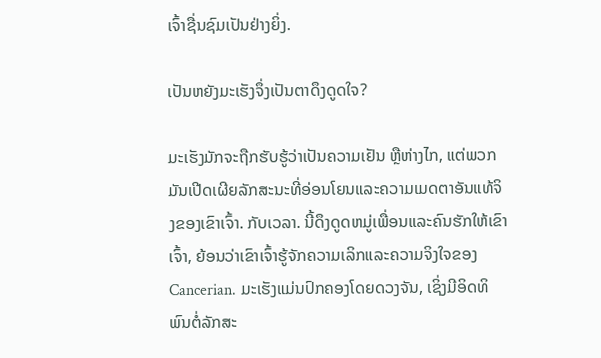ເຈົ້າຊື່ນຊົມເປັນຢ່າງຍິ່ງ.

ເປັນຫຍັງມະເຮັງຈຶ່ງເປັນຕາດຶງດູດໃຈ?

ມະເຮັງມັກຈະຖືກຮັບຮູ້ວ່າເປັນຄວາມເຢັນ ຫຼືຫ່າງໄກ, ແຕ່ພວກມັນເປີດເຜີຍລັກສະນະທີ່ອ່ອນໂຍນແລະຄວາມເມດຕາອັນແທ້ຈິງຂອງເຂົາເຈົ້າ. ກັບເວລາ. ນີ້ດຶງດູດຫມູ່ເພື່ອນແລະຄົນຮັກໃຫ້ເຂົາເຈົ້າ, ຍ້ອນວ່າເຂົາເຈົ້າຮູ້ຈັກຄວາມເລິກແລະຄວາມຈິງໃຈຂອງ Cancerian. ມະເຮັງແມ່ນປົກຄອງໂດຍດວງຈັນ, ເຊິ່ງມີອິດທິພົນຕໍ່ລັກສະ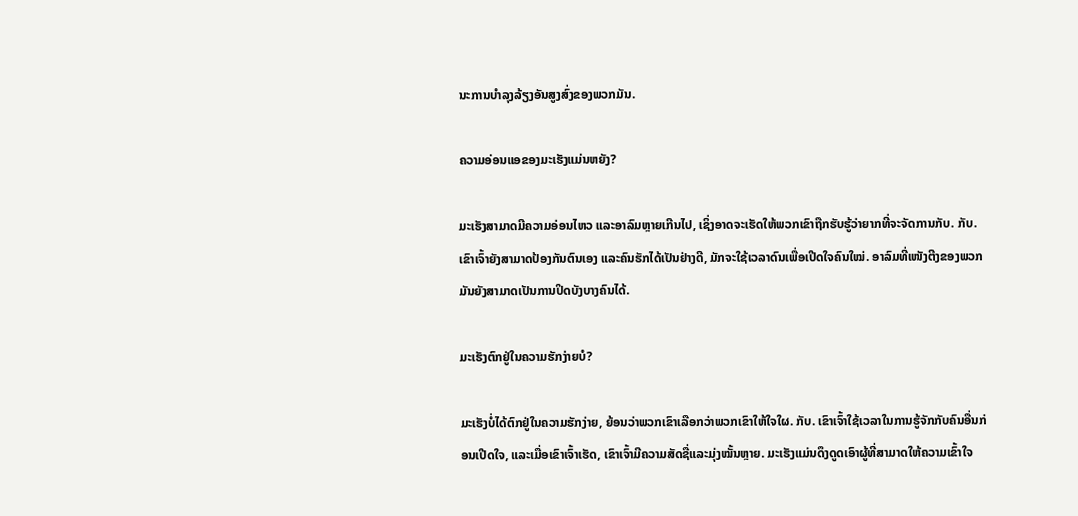ນະການບໍາລຸງລ້ຽງອັນສູງສົ່ງຂອງພວກມັນ.

ຄວາມອ່ອນແອຂອງມະເຮັງແມ່ນຫຍັງ?

ມະເຮັງສາມາດມີຄວາມອ່ອນໄຫວ ແລະອາລົມຫຼາຍເກີນໄປ, ເຊິ່ງອາດຈະເຮັດໃຫ້ພວກເຂົາຖືກຮັບຮູ້ວ່າຍາກທີ່ຈະຈັດການກັບ. ກັບ. ເຂົາເຈົ້າຍັງສາມາດປ້ອງກັນຕົນເອງ ແລະຄົນຮັກໄດ້ເປັນຢ່າງດີ, ມັກຈະໃຊ້ເວລາດົນເພື່ອເປີດໃຈຄົນໃໝ່. ອາລົມທີ່ເໜັງຕີງຂອງພວກມັນຍັງສາມາດເປັນການປິດບັງບາງຄົນໄດ້.

ມະເຮັງຕົກຢູ່ໃນຄວາມຮັກງ່າຍບໍ?

ມະເຮັງບໍ່ໄດ້ຕົກຢູ່ໃນຄວາມຮັກງ່າຍ, ຍ້ອນວ່າພວກເຂົາເລືອກວ່າພວກເຂົາໃຫ້ໃຈໃຜ. ກັບ. ເຂົາເຈົ້າໃຊ້ເວລາໃນການຮູ້ຈັກກັບຄົນອື່ນກ່ອນເປີດໃຈ, ແລະເມື່ອເຂົາເຈົ້າເຮັດ, ເຂົາເຈົ້າມີຄວາມສັດຊື່ແລະມຸ່ງໝັ້ນຫຼາຍ. ມະເຮັງແມ່ນດຶງດູດເອົາຜູ້ທີ່ສາມາດໃຫ້ຄວາມເຂົ້າໃຈ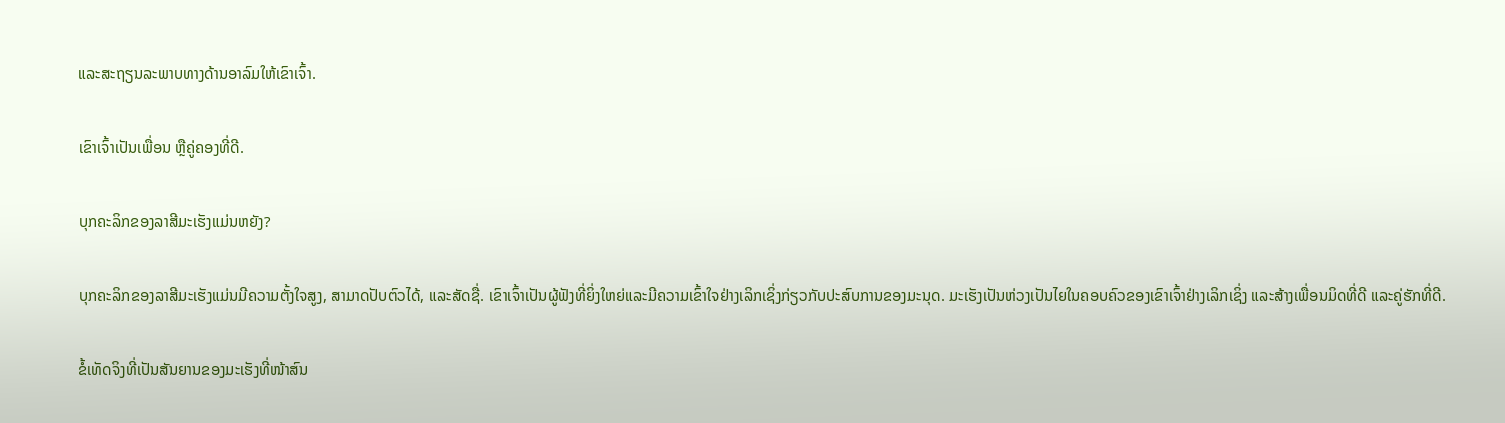ແລະສະຖຽນລະພາບທາງດ້ານອາລົມໃຫ້ເຂົາເຈົ້າ.

ເຂົາເຈົ້າເປັນເພື່ອນ ຫຼືຄູ່ຄອງທີ່ດີ.

ບຸກຄະລິກຂອງລາສີມະເຮັງແມ່ນຫຍັງ?

ບຸກຄະລິກຂອງລາສີມະເຮັງແມ່ນມີຄວາມຕັ້ງໃຈສູງ, ສາມາດປັບຕົວໄດ້, ແລະສັດຊື່. ເຂົາເຈົ້າເປັນຜູ້ຟັງທີ່ຍິ່ງໃຫຍ່ແລະມີຄວາມເຂົ້າໃຈຢ່າງເລິກເຊິ່ງກ່ຽວກັບປະສົບການຂອງມະນຸດ. ມະເຮັງເປັນຫ່ວງເປັນໄຍໃນຄອບຄົວຂອງເຂົາເຈົ້າຢ່າງເລິກເຊິ່ງ ແລະສ້າງເພື່ອນມິດທີ່ດີ ແລະຄູ່ຮັກທີ່ດີ.

ຂໍ້ເທັດຈິງທີ່ເປັນສັນຍານຂອງມະເຮັງທີ່ໜ້າສົນ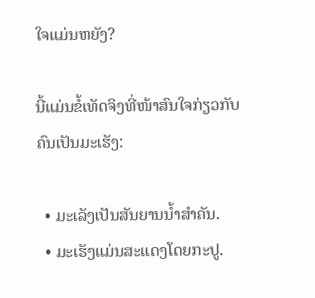ໃຈແມ່ນຫຍັງ?

ນີ້ແມ່ນຂໍ້ເທັດຈິງທີ່ໜ້າສົນໃຈກ່ຽວກັບຄົນເປັນມະເຮັງ:

  • ມະເລັງເປັນສັນຍານນ້ຳສຳຄັນ.
  • ມະເຮັງແມ່ນສະແດງໂດຍກະປູ.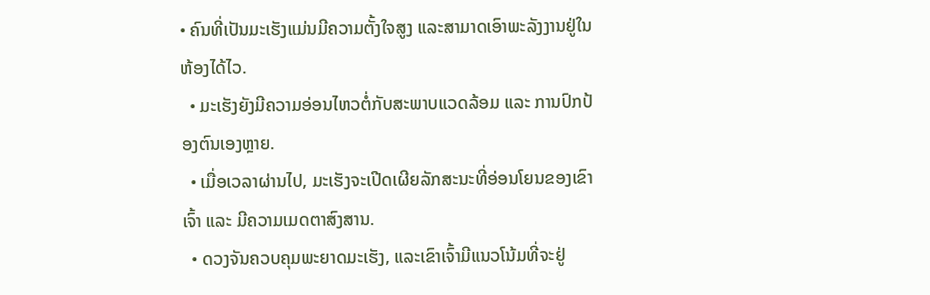• ຄົນທີ່ເປັນມະເຮັງແມ່ນມີຄວາມຕັ້ງໃຈສູງ ແລະສາມາດເອົາພະລັງງານຢູ່ໃນຫ້ອງໄດ້ໄວ.
  • ມະເຮັງຍັງມີຄວາມອ່ອນໄຫວຕໍ່ກັບສະພາບແວດລ້ອມ ແລະ ການປົກປ້ອງຕົນເອງຫຼາຍ.
  • ເມື່ອເວລາຜ່ານໄປ, ມະເຮັງຈະເປີດເຜີຍລັກສະນະທີ່ອ່ອນໂຍນຂອງເຂົາເຈົ້າ ແລະ ມີຄວາມເມດຕາສົງສານ.
  • ດວງຈັນຄວບຄຸມພະຍາດມະເຮັງ, ແລະເຂົາເຈົ້າມີແນວໂນ້ມທີ່ຈະຢູ່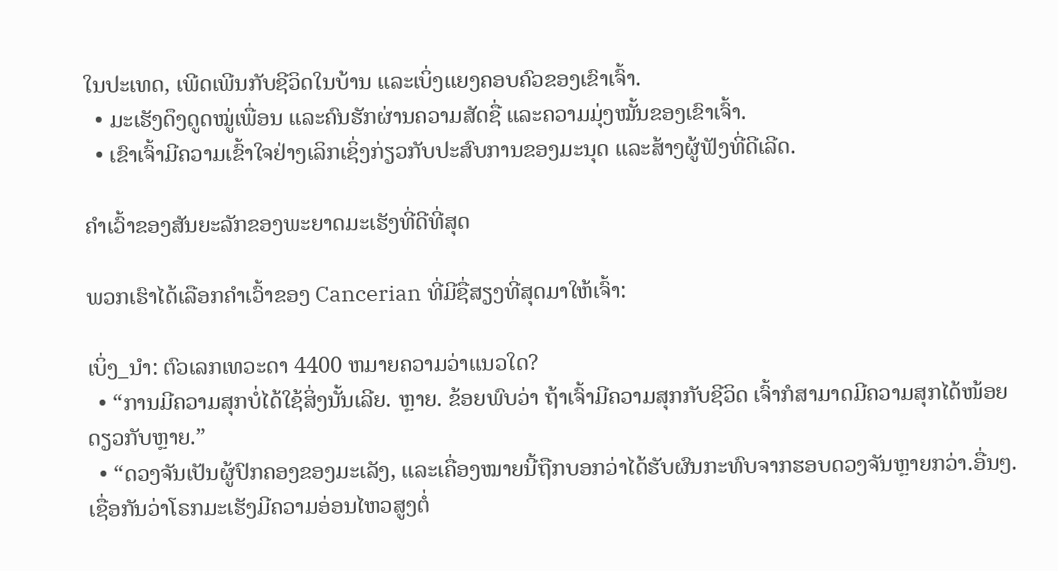ໃນປະເທດ, ເພີດເພີນກັບຊີວິດໃນບ້ານ ແລະເບິ່ງແຍງຄອບຄົວຂອງເຂົາເຈົ້າ.
  • ມະເຮັງດຶງດູດໝູ່ເພື່ອນ ແລະຄົນຮັກຜ່ານຄວາມສັດຊື່ ແລະຄວາມມຸ່ງໝັ້ນຂອງເຂົາເຈົ້າ.
  • ເຂົາເຈົ້າມີຄວາມເຂົ້າໃຈຢ່າງເລິກເຊິ່ງກ່ຽວກັບປະສົບການຂອງມະນຸດ ແລະສ້າງຜູ້ຟັງທີ່ດີເລີດ.

ຄຳເວົ້າຂອງສັນຍະລັກຂອງພະຍາດມະເຮັງທີ່ດີທີ່ສຸດ

ພວກເຮົາໄດ້ເລືອກຄຳເວົ້າຂອງ Cancerian ທີ່ມີຊື່ສຽງທີ່ສຸດມາໃຫ້ເຈົ້າ:

ເບິ່ງ_ນຳ: ຕົວເລກເທວະດາ 4400 ຫມາຍຄວາມວ່າແນວໃດ?
  • “ການມີຄວາມສຸກບໍ່ໄດ້ໃຊ້ສິ່ງນັ້ນເລີຍ. ຫຼາຍ. ຂ້ອຍພົບວ່າ ຖ້າເຈົ້າມີຄວາມສຸກກັບຊີວິດ ເຈົ້າກໍສາມາດມີຄວາມສຸກໄດ້ໜ້ອຍດຽວກັບຫຼາຍ.”
  • “ດວງຈັນເປັນຜູ້ປົກຄອງຂອງມະເລັງ, ແລະເຄື່ອງໝາຍນີ້ຖືກບອກວ່າໄດ້ຮັບຜົນກະທົບຈາກຮອບດວງຈັນຫຼາຍກວ່າ.ອື່ນໆ. ເຊື່ອກັນວ່າໂຣກມະເຮັງມີຄວາມອ່ອນໄຫວສູງຕໍ່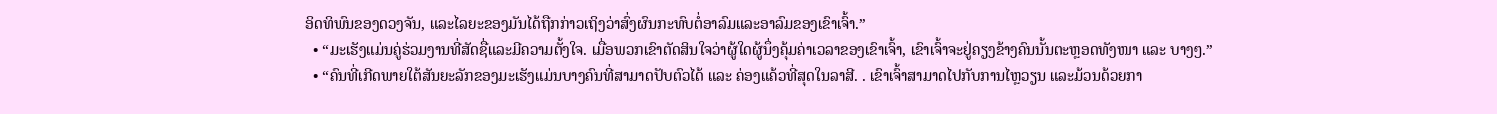ອິດທິພົນຂອງດວງຈັນ, ແລະໄລຍະຂອງມັນໄດ້ຖືກກ່າວເຖິງວ່າສົ່ງຜົນກະທົບຕໍ່ອາລົມແລະອາລົມຂອງເຂົາເຈົ້າ.”
  • “ມະເຮັງແມ່ນຄູ່ຮ່ວມງານທີ່ສັດຊື່ແລະມີຄວາມຕັ້ງໃຈ. ເມື່ອພວກເຂົາຕັດສິນໃຈວ່າຜູ້ໃດຜູ້ນຶ່ງຄຸ້ມຄ່າເວລາຂອງເຂົາເຈົ້າ, ເຂົາເຈົ້າຈະຢູ່ຄຽງຂ້າງຄົນນັ້ນຕະຫຼອດທັງໜາ ແລະ ບາງໆ.”
  • “ຄົນທີ່ເກີດພາຍໃຕ້ສັນຍະລັກຂອງມະເຮັງແມ່ນບາງຄົນທີ່ສາມາດປັບຕົວໄດ້ ແລະ ຄ່ອງແຄ້ວທີ່ສຸດໃນລາສີ. . ເຂົາເຈົ້າສາມາດໄປກັບການໄຫຼວຽນ ແລະມ້ວນດ້ວຍກາ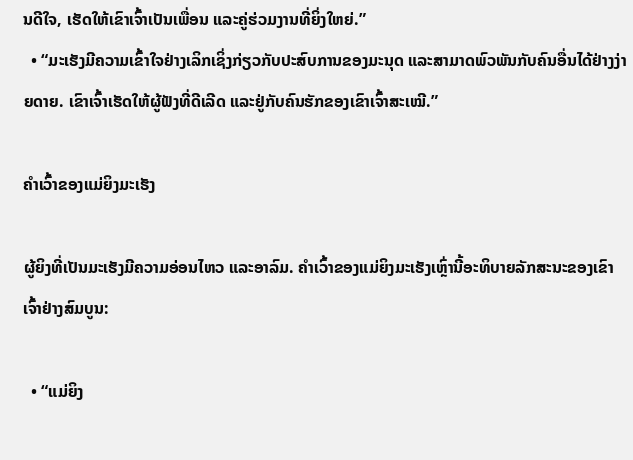ນດີໃຈ, ເຮັດໃຫ້ເຂົາເຈົ້າເປັນເພື່ອນ ແລະຄູ່ຮ່ວມງານທີ່ຍິ່ງໃຫຍ່.”
  • “ມະເຮັງມີຄວາມເຂົ້າໃຈຢ່າງເລິກເຊິ່ງກ່ຽວກັບປະສົບການຂອງມະນຸດ ແລະສາມາດພົວພັນກັບຄົນອື່ນໄດ້ຢ່າງງ່າຍດາຍ. ເຂົາເຈົ້າເຮັດໃຫ້ຜູ້ຟັງທີ່ດີເລີດ ແລະຢູ່ກັບຄົນຮັກຂອງເຂົາເຈົ້າສະເໝີ.”

ຄຳເວົ້າຂອງແມ່ຍິງມະເຮັງ

ຜູ້ຍິງທີ່ເປັນມະເຮັງມີຄວາມອ່ອນໄຫວ ແລະອາລົມ. ຄໍາເວົ້າຂອງແມ່ຍິງມະເຮັງເຫຼົ່ານີ້ອະທິບາຍລັກສະນະຂອງເຂົາເຈົ້າຢ່າງສົມບູນ:

  • “ແມ່ຍິງ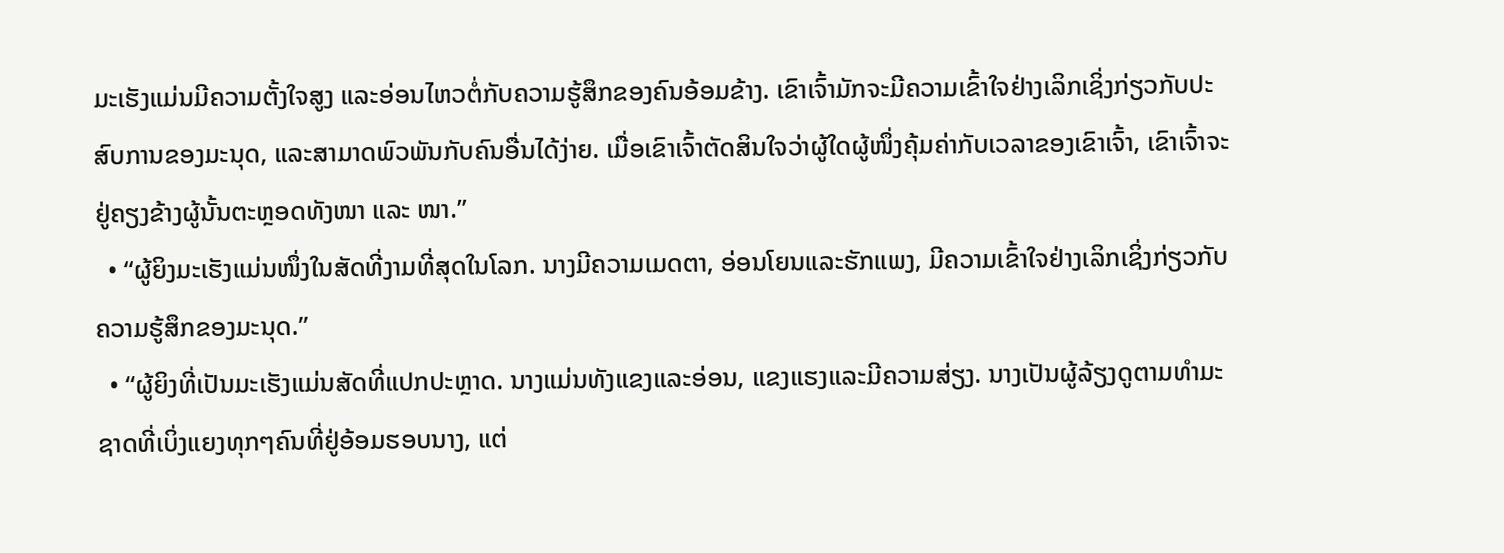ມະເຮັງແມ່ນມີຄວາມຕັ້ງໃຈສູງ ແລະອ່ອນໄຫວຕໍ່ກັບຄວາມຮູ້ສຶກຂອງຄົນອ້ອມຂ້າງ. ເຂົາເຈົ້າມັກຈະມີຄວາມເຂົ້າໃຈຢ່າງເລິກເຊິ່ງກ່ຽວກັບປະສົບການຂອງມະນຸດ, ແລະສາມາດພົວພັນກັບຄົນອື່ນໄດ້ງ່າຍ. ເມື່ອເຂົາເຈົ້າຕັດສິນໃຈວ່າຜູ້ໃດຜູ້ໜຶ່ງຄຸ້ມຄ່າກັບເວລາຂອງເຂົາເຈົ້າ, ເຂົາເຈົ້າຈະຢູ່ຄຽງຂ້າງຜູ້ນັ້ນຕະຫຼອດທັງໜາ ແລະ ໜາ.”
  • “ຜູ້ຍິງມະເຮັງແມ່ນໜຶ່ງໃນສັດທີ່ງາມທີ່ສຸດໃນໂລກ. ນາງມີຄວາມເມດຕາ, ອ່ອນໂຍນແລະຮັກແພງ, ມີຄວາມເຂົ້າໃຈຢ່າງເລິກເຊິ່ງກ່ຽວກັບຄວາມຮູ້ສຶກຂອງມະນຸດ.”
  • “ຜູ້ຍິງທີ່ເປັນມະເຮັງແມ່ນສັດທີ່ແປກປະຫຼາດ. ນາງແມ່ນທັງແຂງແລະອ່ອນ, ແຂງແຮງແລະມີຄວາມສ່ຽງ. ນາງເປັນຜູ້ລ້ຽງດູຕາມທໍາມະຊາດທີ່ເບິ່ງແຍງທຸກໆຄົນທີ່ຢູ່ອ້ອມຮອບນາງ, ແຕ່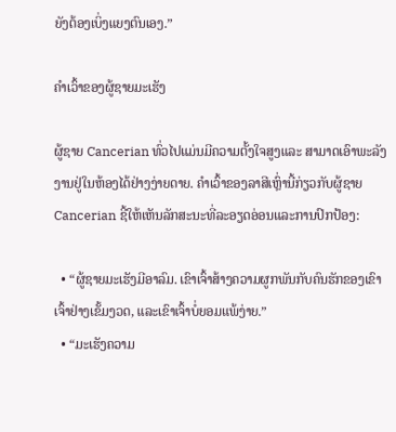ຍັງຕ້ອງເບິ່ງແຍງຕົນເອງ.”

ຄໍາເວົ້າຂອງຜູ້ຊາຍມະເຮັງ

ຜູ້ຊາຍ Cancerian ທົ່ວໄປແມ່ນມີຄວາມຕັ້ງໃຈສູງແລະ ສາມາດເອົາພະລັງງານຢູ່ໃນຫ້ອງໄດ້ຢ່າງງ່າຍດາຍ. ຄໍາເວົ້າຂອງລາສີເຫຼົ່ານີ້ກ່ຽວກັບຜູ້ຊາຍ Cancerian ຊີ້ໃຫ້ເຫັນລັກສະນະທີ່ລະອຽດອ່ອນແລະການປົກປ້ອງ:

  • “ຜູ້ຊາຍມະເຮັງມີອາລົມ. ເຂົາເຈົ້າສ້າງຄວາມຜູກພັນກັບຄົນຮັກຂອງເຂົາເຈົ້າຢ່າງເຂັ້ມງວດ, ແລະເຂົາເຈົ້າບໍ່ຍອມແພ້ງ່າຍ.”
  • “ມະເຮັງຄວາມ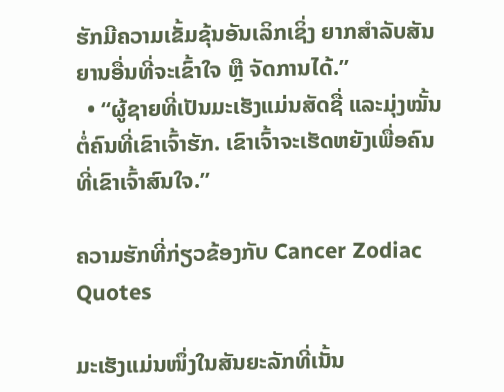ຮັກມີຄວາມເຂັ້ມຂຸ້ນອັນເລິກເຊິ່ງ ຍາກສຳລັບສັນຍານອື່ນທີ່ຈະເຂົ້າໃຈ ຫຼື ຈັດການໄດ້.”
  • “ຜູ້ຊາຍທີ່ເປັນມະເຮັງແມ່ນສັດຊື່ ແລະມຸ່ງໝັ້ນຕໍ່ຄົນທີ່ເຂົາເຈົ້າຮັກ. ເຂົາເຈົ້າຈະເຮັດຫຍັງເພື່ອຄົນທີ່ເຂົາເຈົ້າສົນໃຈ.”

ຄວາມຮັກທີ່ກ່ຽວຂ້ອງກັບ Cancer Zodiac Quotes

ມະເຮັງແມ່ນໜຶ່ງໃນສັນຍະລັກທີ່ເນັ້ນ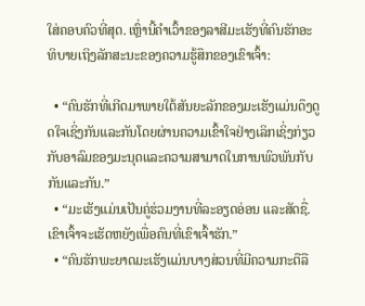ໃສ່ຄອບຄົວທີ່ສຸດ. ເຫຼົ່ານີ້ຄໍາເວົ້າຂອງລາສີມະເຮັງທີ່ຄົນຮັກອະທິບາຍເຖິງລັກສະນະຂອງຄວາມຮູ້ສຶກຂອງເຂົາເຈົ້າ:

  • “ຄົນຮັກທີ່ເກີດມາພາຍໃຕ້ສັນຍະລັກຂອງມະເຮັງແມ່ນດຶງດູດໃຈເຊິ່ງກັນແລະກັນໂດຍຜ່ານຄວາມເຂົ້າໃຈຢ່າງເລິກເຊິ່ງກ່ຽວກັບອາລົມຂອງມະນຸດແລະຄວາມສາມາດໃນການພົວພັນກັບກັນແລະກັນ.”
  • “ມະເຮັງແມ່ນເປັນຄູ່ຮ່ວມງານທີ່ລະອຽດອ່ອນ ແລະສັດຊື່. ເຂົາເຈົ້າຈະເຮັດຫຍັງເພື່ອຄົນທີ່ເຂົາເຈົ້າຮັກ.”
  • “ຄົນຮັກພະຍາດມະເຮັງແມ່ນບາງສ່ວນທີ່ມີຄວາມກະຕືລື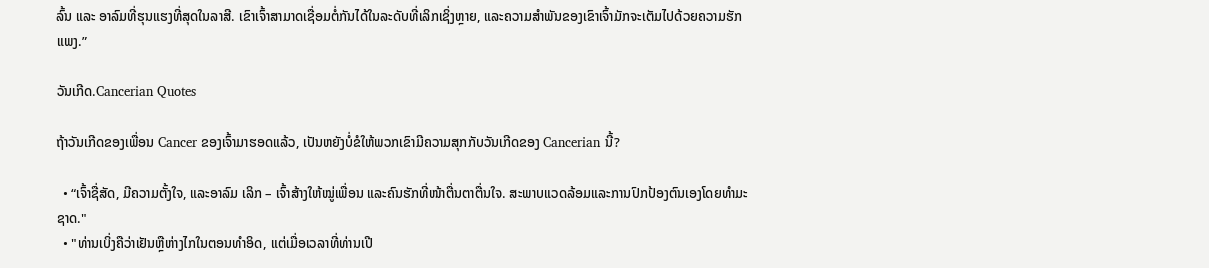ລົ້ນ ແລະ ອາລົມທີ່ຮຸນແຮງທີ່ສຸດໃນລາສີ. ເຂົາເຈົ້າສາມາດເຊື່ອມຕໍ່ກັນໄດ້ໃນລະດັບທີ່ເລິກເຊິ່ງຫຼາຍ, ແລະຄວາມສຳພັນຂອງເຂົາເຈົ້າມັກຈະເຕັມໄປດ້ວຍຄວາມຮັກແພງ.”

ວັນເກີດ.Cancerian Quotes

ຖ້າວັນເກີດຂອງເພື່ອນ Cancer ຂອງເຈົ້າມາຮອດແລ້ວ, ເປັນຫຍັງບໍ່ຂໍໃຫ້ພວກເຂົາມີຄວາມສຸກກັບວັນເກີດຂອງ Cancerian ນີ້?

  • “ເຈົ້າຊື່ສັດ, ມີຄວາມຕັ້ງໃຈ, ແລະອາລົມ ເລິກ – ເຈົ້າສ້າງໃຫ້ໝູ່ເພື່ອນ ແລະຄົນຮັກທີ່ໜ້າຕື່ນຕາຕື່ນໃຈ. ສະພາບແວດລ້ອມແລະການປົກປ້ອງຕົນເອງໂດຍທໍາມະຊາດ."
  • "ທ່ານເບິ່ງຄືວ່າເຢັນຫຼືຫ່າງໄກໃນຕອນທໍາອິດ, ແຕ່ເມື່ອເວລາທີ່ທ່ານເປີ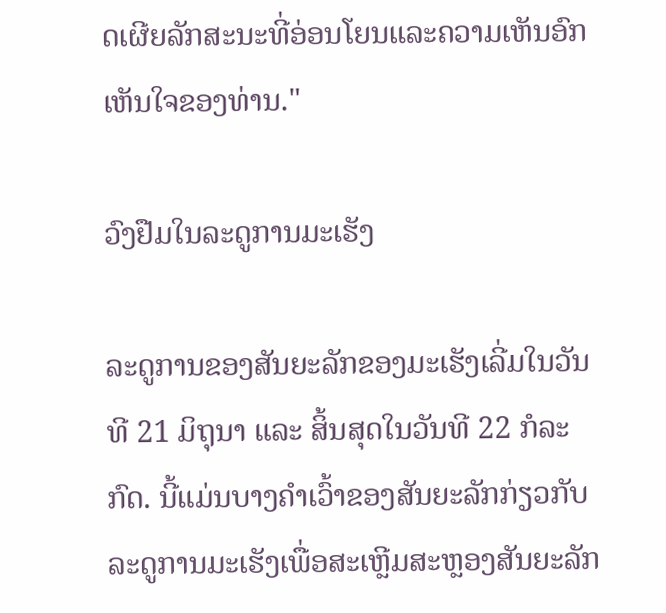ດເຜີຍລັກສະນະທີ່ອ່ອນໂຍນແລະຄວາມເຫັນອົກເຫັນໃຈຂອງທ່ານ."

ວົງຢືມໃນລະດູການມະເຮັງ

ລະດູການຂອງສັນຍະລັກຂອງມະເຮັງເລີ່ມໃນວັນທີ 21 ມິຖຸນາ ແລະ ສິ້ນສຸດໃນວັນທີ 22 ກໍລະກົດ. ນີ້ແມ່ນບາງຄຳເວົ້າຂອງສັນຍະລັກກ່ຽວກັບລະດູການມະເຮັງເພື່ອສະເຫຼີມສະຫຼອງສັນຍະລັກ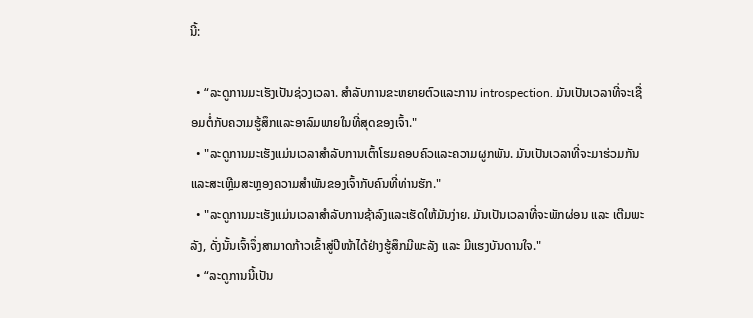ນີ້:

  • “ລະດູການມະເຮັງເປັນຊ່ວງເວລາ. ສໍາລັບການຂະຫຍາຍຕົວແລະການ introspection. ມັນເປັນເວລາທີ່ຈະເຊື່ອມຕໍ່ກັບຄວາມຮູ້ສຶກແລະອາລົມພາຍໃນທີ່ສຸດຂອງເຈົ້າ."
  • "ລະດູການມະເຮັງແມ່ນເວລາສໍາລັບການເຕົ້າໂຮມຄອບຄົວແລະຄວາມຜູກພັນ. ມັນເປັນເວລາທີ່ຈະມາຮ່ວມກັນແລະສະເຫຼີມສະຫຼອງຄວາມສໍາພັນຂອງເຈົ້າກັບຄົນທີ່ທ່ານຮັກ."
  • "ລະດູການມະເຮັງແມ່ນເວລາສໍາລັບການຊ້າລົງແລະເຮັດໃຫ້ມັນງ່າຍ. ມັນເປັນເວລາທີ່ຈະພັກຜ່ອນ ແລະ ເຕີມພະລັງ, ດັ່ງນັ້ນເຈົ້າຈຶ່ງສາມາດກ້າວເຂົ້າສູ່ປີໜ້າໄດ້ຢ່າງຮູ້ສຶກມີພະລັງ ແລະ ມີແຮງບັນດານໃຈ."
  • “ລະດູການນີ້ເປັນ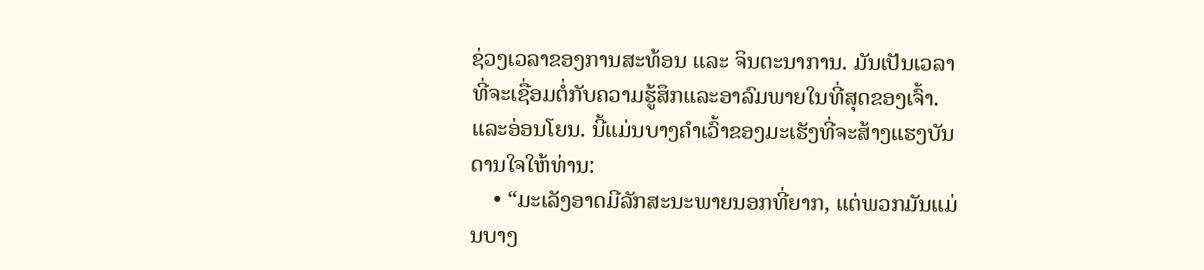ຊ່ວງເວລາຂອງການສະທ້ອນ ແລະ ຈິນຕະນາການ. ມັນເປັນເວລາທີ່ຈະເຊື່ອມຕໍ່ກັບຄວາມຮູ້ສຶກແລະອາລົມພາຍໃນທີ່ສຸດຂອງເຈົ້າ.ແລະອ່ອນໂຍນ. ນີ້ແມ່ນບາງຄຳເວົ້າຂອງມະເຮັງທີ່ຈະສ້າງແຮງບັນດານໃຈໃຫ້ທ່ານ:
    • “ມະເລັງອາດມີລັກສະນະພາຍນອກທີ່ຍາກ, ແຕ່ພວກມັນແມ່ນບາງ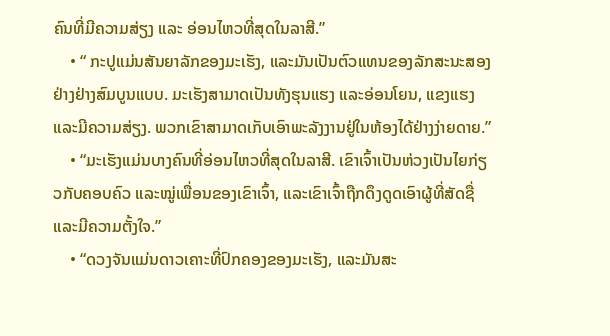ຄົນທີ່ມີຄວາມສ່ຽງ ແລະ ອ່ອນໄຫວທີ່ສຸດໃນລາສີ.”
    • “ ກະປູແມ່ນສັນຍາລັກຂອງມະເຮັງ, ແລະມັນເປັນຕົວແທນຂອງລັກສະນະສອງຢ່າງຢ່າງສົມບູນແບບ. ມະເຮັງສາມາດເປັນທັງຮຸນແຮງ ແລະອ່ອນໂຍນ, ແຂງແຮງ ແລະມີຄວາມສ່ຽງ. ພວກເຂົາສາມາດເກັບເອົາພະລັງງານຢູ່ໃນຫ້ອງໄດ້ຢ່າງງ່າຍດາຍ.”
    • “ມະເຮັງແມ່ນບາງຄົນທີ່ອ່ອນໄຫວທີ່ສຸດໃນລາສີ. ເຂົາເຈົ້າເປັນຫ່ວງເປັນໄຍກ່ຽວກັບຄອບຄົວ ແລະໝູ່ເພື່ອນຂອງເຂົາເຈົ້າ, ແລະເຂົາເຈົ້າຖືກດຶງດູດເອົາຜູ້ທີ່ສັດຊື່ ແລະມີຄວາມຕັ້ງໃຈ.”
    • “ດວງຈັນແມ່ນດາວເຄາະທີ່ປົກຄອງຂອງມະເຮັງ, ແລະມັນສະ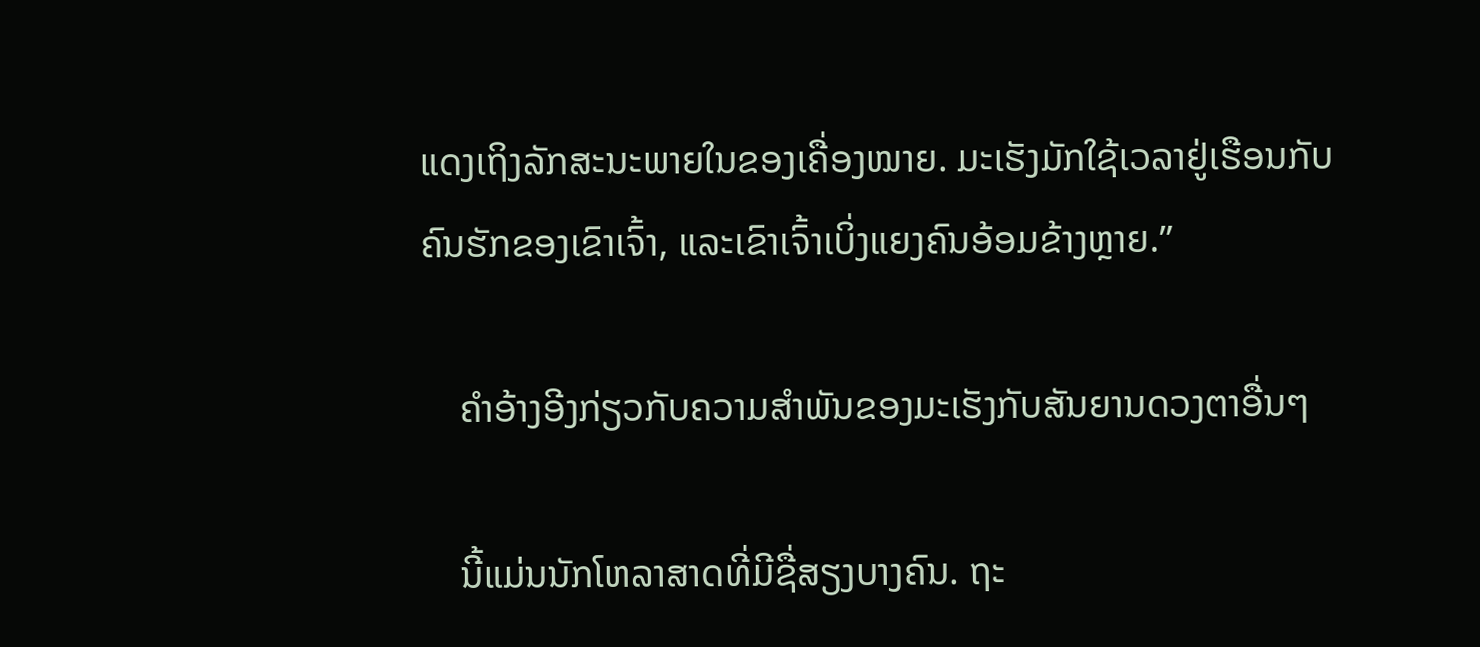ແດງເຖິງລັກສະນະພາຍໃນຂອງເຄື່ອງໝາຍ. ມະເຮັງມັກໃຊ້ເວລາຢູ່ເຮືອນກັບຄົນຮັກຂອງເຂົາເຈົ້າ, ແລະເຂົາເຈົ້າເບິ່ງແຍງຄົນອ້ອມຂ້າງຫຼາຍ.”

    ຄຳອ້າງອີງກ່ຽວກັບຄວາມສໍາພັນຂອງມະເຮັງກັບສັນຍານດວງຕາອື່ນໆ

    ນີ້ແມ່ນນັກໂຫລາສາດທີ່ມີຊື່ສຽງບາງຄົນ. ຖະ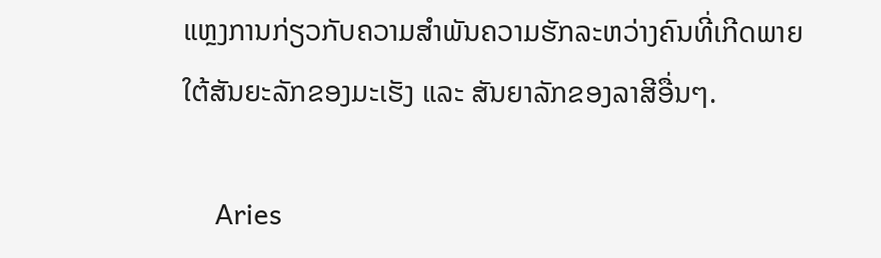ແຫຼງການກ່ຽວກັບຄວາມສຳພັນຄວາມຮັກລະຫວ່າງຄົນທີ່ເກີດພາຍໃຕ້ສັນຍະລັກຂອງມະເຮັງ ແລະ ສັນຍາລັກຂອງລາສີອື່ນໆ.

    Aries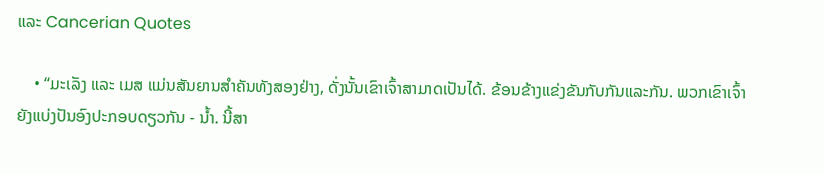ແລະ Cancerian Quotes

    • “ມະເລັງ ແລະ ເມສ ແມ່ນສັນຍານສຳຄັນທັງສອງຢ່າງ, ດັ່ງນັ້ນເຂົາເຈົ້າສາມາດເປັນໄດ້. ຂ້ອນຂ້າງແຂ່ງຂັນກັບກັນແລະກັນ. ພວກເຂົາເຈົ້າຍັງແບ່ງປັນອົງປະກອບດຽວກັນ - ນ້ຳ. ນີ້ສາ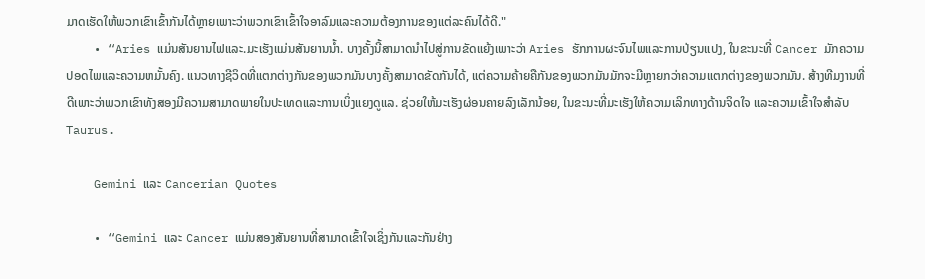ມາດເຮັດໃຫ້ພວກເຂົາເຂົ້າກັນໄດ້ຫຼາຍເພາະວ່າພວກເຂົາເຂົ້າໃຈອາລົມແລະຄວາມຕ້ອງການຂອງແຕ່ລະຄົນໄດ້ດີ."
    • “Aries ແມ່ນສັນຍານໄຟແລະ.ມະເຮັງແມ່ນສັນຍານນ້ຳ. ບາງຄັ້ງນີ້ສາມາດນໍາໄປສູ່ການຂັດແຍ້ງເພາະວ່າ Aries ຮັກການຜະຈົນໄພແລະການປ່ຽນແປງ, ໃນຂະນະທີ່ Cancer ມັກຄວາມປອດໄພແລະຄວາມຫມັ້ນຄົງ. ແນວທາງຊີວິດທີ່ແຕກຕ່າງກັນຂອງພວກມັນບາງຄັ້ງສາມາດຂັດກັນໄດ້, ແຕ່ຄວາມຄ້າຍຄືກັນຂອງພວກມັນມັກຈະມີຫຼາຍກວ່າຄວາມແຕກຕ່າງຂອງພວກມັນ. ສ້າງທີມງານທີ່ດີເພາະວ່າພວກເຂົາທັງສອງມີຄວາມສາມາດພາຍໃນປະເທດແລະການເບິ່ງແຍງດູແລ. ຊ່ວຍໃຫ້ມະເຮັງຜ່ອນຄາຍລົງເລັກນ້ອຍ, ໃນຂະນະທີ່ມະເຮັງໃຫ້ຄວາມເລິກທາງດ້ານຈິດໃຈ ແລະຄວາມເຂົ້າໃຈສໍາລັບ Taurus.

    Gemini ແລະ Cancerian Quotes

    • “Gemini ແລະ Cancer ແມ່ນສອງສັນຍານທີ່ສາມາດເຂົ້າໃຈເຊິ່ງກັນແລະກັນຢ່າງ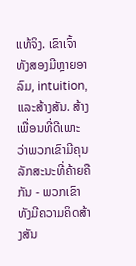ແທ້ຈິງ. ເຂົາເຈົ້າທັງສອງມີຫຼາຍອາລົມ, intuition, ແລະສ້າງສັນ. ສ້າງເພື່ອນທີ່ດີເພາະວ່າພວກເຂົາມີຄຸນລັກສະນະທີ່ຄ້າຍຄືກັນ - ພວກເຂົາທັງມີຄວາມຄິດສ້າງສັນ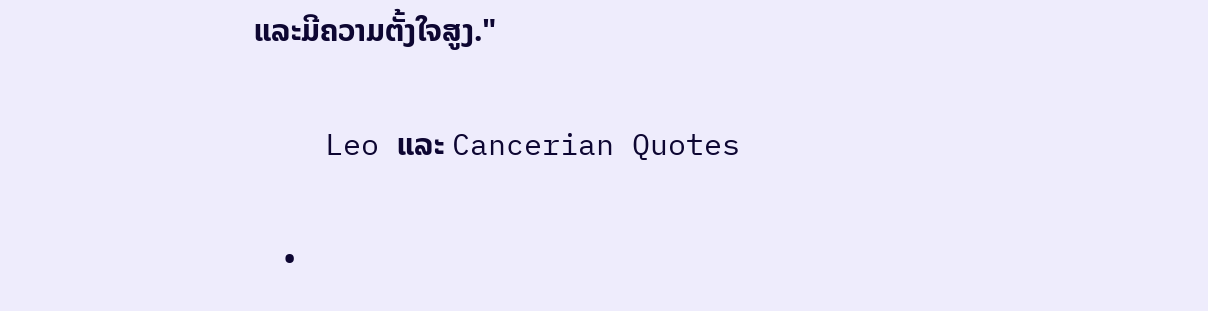ແລະມີຄວາມຕັ້ງໃຈສູງ."

    Leo ແລະ Cancerian Quotes

    •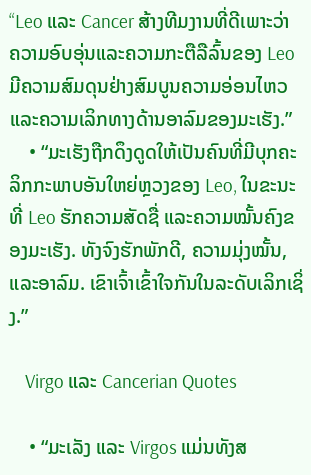“Leo ແລະ Cancer ສ້າງທີມງານທີ່ດີເພາະວ່າ ຄວາມອົບອຸ່ນແລະຄວາມກະຕືລືລົ້ນຂອງ Leo ມີຄວາມສົມດຸນຢ່າງສົມບູນຄວາມອ່ອນໄຫວແລະຄວາມເລິກທາງດ້ານອາລົມຂອງມະເຮັງ.”
    • “ມະເຮັງຖືກດຶງດູດໃຫ້ເປັນຄົນທີ່ມີບຸກຄະລິກກະພາບອັນໃຫຍ່ຫຼວງຂອງ Leo, ໃນຂະນະທີ່ Leo ຮັກຄວາມສັດຊື່ ແລະຄວາມໝັ້ນຄົງຂອງມະເຮັງ. ທັງຈົງຮັກພັກດີ, ຄວາມມຸ່ງໝັ້ນ, ແລະອາລົມ. ເຂົາເຈົ້າເຂົ້າໃຈກັນໃນລະດັບເລິກເຊິ່ງ.”

    Virgo ແລະ Cancerian Quotes

    • “ມະເລັງ ແລະ Virgos ແມ່ນທັງສ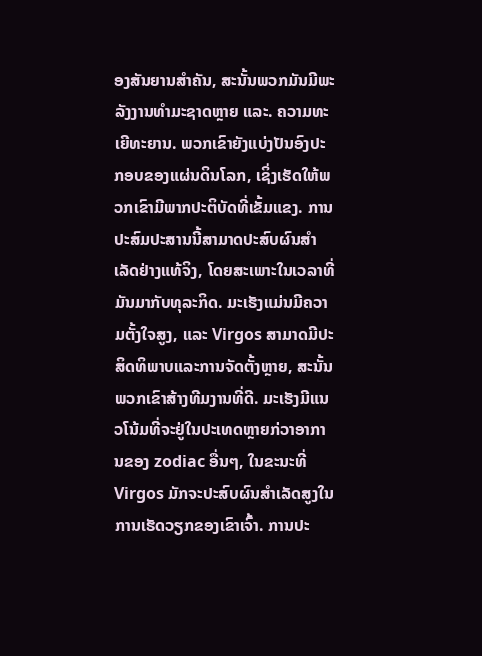ອງສັນຍານສຳຄັນ, ສະນັ້ນພວກມັນມີພະລັງງານທຳມະຊາດຫຼາຍ ແລະ. ຄວາມທະເຍີທະຍານ. ພວກເຂົາຍັງແບ່ງປັນອົງປະກອບຂອງແຜ່ນດິນໂລກ, ເຊິ່ງເຮັດໃຫ້ພວກເຂົາມີພາກປະຕິບັດທີ່ເຂັ້ມແຂງ. ການປະສົມປະສານນີ້ສາມາດປະສົບຜົນສໍາເລັດຢ່າງແທ້ຈິງ, ໂດຍສະເພາະໃນເວລາທີ່ມັນມາກັບທຸລະກິດ. ມະເຮັງແມ່ນມີຄວາມຕັ້ງໃຈສູງ, ແລະ Virgos ສາມາດມີປະສິດທິພາບແລະການຈັດຕັ້ງຫຼາຍ, ສະນັ້ນພວກເຂົາສ້າງທີມງານທີ່ດີ. ມະເຮັງມີແນວໂນ້ມທີ່ຈະຢູ່ໃນປະເທດຫຼາຍກ່ວາອາການຂອງ zodiac ອື່ນໆ, ໃນຂະນະທີ່ Virgos ມັກຈະປະສົບຜົນສໍາເລັດສູງໃນການເຮັດວຽກຂອງເຂົາເຈົ້າ. ການປະ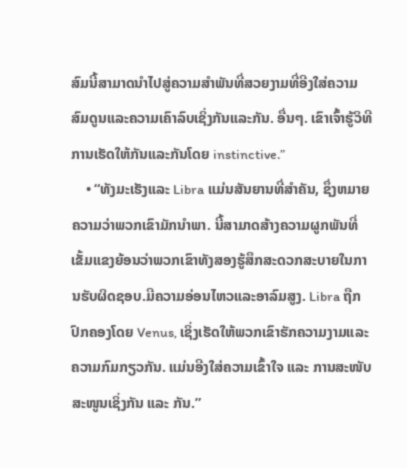ສົມນີ້ສາມາດນໍາໄປສູ່ຄວາມສໍາພັນທີ່ສວຍງາມທີ່ອີງໃສ່ຄວາມສົມດູນແລະຄວາມເຄົາລົບເຊິ່ງກັນແລະກັນ. ອື່ນໆ. ເຂົາເຈົ້າຮູ້ວິທີການເຮັດໃຫ້ກັນແລະກັນໂດຍ instinctive.”
    • “ທັງມະເຮັງແລະ Libra ແມ່ນສັນຍານທີ່ສໍາຄັນ, ຊຶ່ງຫມາຍຄວາມວ່າພວກເຂົາມັກນໍາພາ. ນີ້ສາມາດສ້າງຄວາມຜູກພັນທີ່ເຂັ້ມແຂງຍ້ອນວ່າພວກເຂົາທັງສອງຮູ້ສຶກສະດວກສະບາຍໃນການຮັບຜິດຊອບ.ມີຄວາມອ່ອນໄຫວແລະອາລົມສູງ. Libra ຖືກປົກຄອງໂດຍ Venus, ເຊິ່ງເຮັດໃຫ້ພວກເຂົາຮັກຄວາມງາມແລະຄວາມກົມກຽວກັນ. ແມ່ນອີງໃສ່ຄວາມເຂົ້າໃຈ ແລະ ການສະໜັບສະໜູນເຊິ່ງກັນ ແລະ ກັນ.”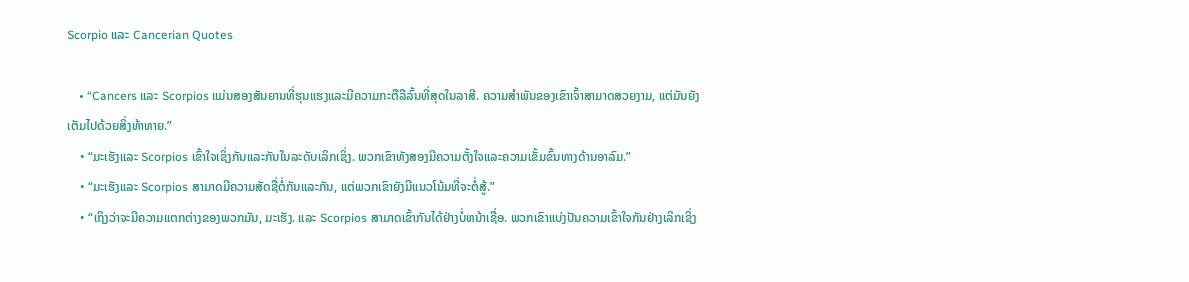Scorpio ແລະ Cancerian Quotes

    • “Cancers ແລະ Scorpios ແມ່ນສອງສັນຍານທີ່ຮຸນແຮງແລະມີຄວາມກະຕືລືລົ້ນທີ່ສຸດໃນລາສີ. ຄວາມສໍາພັນຂອງເຂົາເຈົ້າສາມາດສວຍງາມ, ແຕ່ມັນຍັງເຕັມໄປດ້ວຍສິ່ງທ້າທາຍ.”
    • “ມະເຮັງແລະ Scorpios ເຂົ້າໃຈເຊິ່ງກັນແລະກັນໃນລະດັບເລິກເຊິ່ງ. ພວກເຂົາທັງສອງມີຄວາມຕັ້ງໃຈແລະຄວາມເຂັ້ມຂົ້ນທາງດ້ານອາລົມ.”
    • “ມະເຮັງແລະ Scorpios ສາມາດມີຄວາມສັດຊື່ຕໍ່ກັນແລະກັນ, ແຕ່ພວກເຂົາຍັງມີແນວໂນ້ມທີ່ຈະຕໍ່ສູ້.”
    • “ເຖິງວ່າຈະມີຄວາມແຕກຕ່າງຂອງພວກມັນ, ມະເຮັງ. ແລະ Scorpios ສາມາດເຂົ້າກັນໄດ້ຢ່າງບໍ່ຫນ້າເຊື່ອ. ພວກເຂົາແບ່ງປັນຄວາມເຂົ້າໃຈກັນຢ່າງເລິກເຊິ່ງ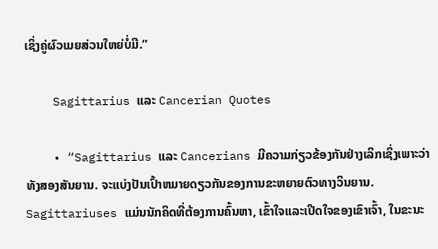ເຊິ່ງຄູ່ຜົວເມຍສ່ວນໃຫຍ່ບໍ່ມີ.”

    Sagittarius ແລະ Cancerian Quotes

    • “Sagittarius ແລະ Cancerians ມີຄວາມກ່ຽວຂ້ອງກັນຢ່າງເລິກເຊິ່ງເພາະວ່າທັງສອງສັນຍານ. ຈະແບ່ງປັນເປົ້າຫມາຍດຽວກັນຂອງການຂະຫຍາຍຕົວທາງວິນຍານ. Sagittariuses ແມ່ນນັກຄິດທີ່ຕ້ອງການຄົ້ນຫາ, ເຂົ້າໃຈແລະເປີດໃຈຂອງເຂົາເຈົ້າ, ໃນຂະນະ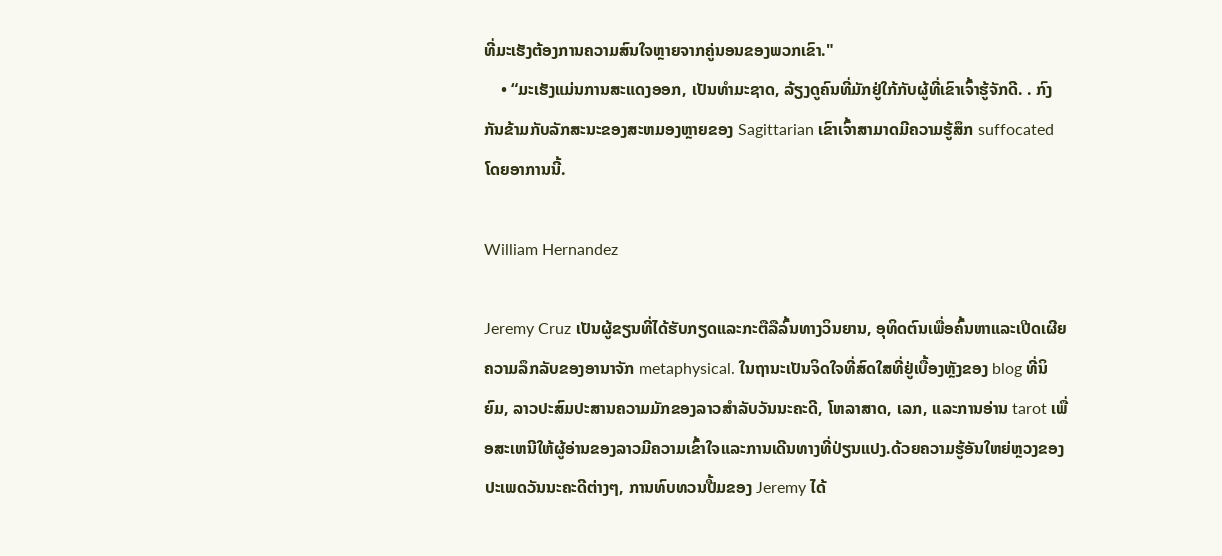ທີ່ມະເຮັງຕ້ອງການຄວາມສົນໃຈຫຼາຍຈາກຄູ່ນອນຂອງພວກເຂົາ."
    • “ມະເຮັງແມ່ນການສະແດງອອກ, ເປັນທໍາມະຊາດ, ລ້ຽງດູຄົນທີ່ມັກຢູ່ໃກ້ກັບຜູ້ທີ່ເຂົາເຈົ້າຮູ້ຈັກດີ. . ກົງກັນຂ້າມກັບລັກສະນະຂອງສະຫມອງຫຼາຍຂອງ Sagittarian ເຂົາເຈົ້າສາມາດມີຄວາມຮູ້ສຶກ suffocated ໂດຍອາການນີ້.

William Hernandez

Jeremy Cruz ເປັນຜູ້ຂຽນທີ່ໄດ້ຮັບກຽດແລະກະຕືລືລົ້ນທາງວິນຍານ, ອຸທິດຕົນເພື່ອຄົ້ນຫາແລະເປີດເຜີຍຄວາມລຶກລັບຂອງອານາຈັກ metaphysical. ໃນຖານະເປັນຈິດໃຈທີ່ສົດໃສທີ່ຢູ່ເບື້ອງຫຼັງຂອງ blog ທີ່ນິຍົມ, ລາວປະສົມປະສານຄວາມມັກຂອງລາວສໍາລັບວັນນະຄະດີ, ໂຫລາສາດ, ເລກ, ແລະການອ່ານ tarot ເພື່ອສະເຫນີໃຫ້ຜູ້ອ່ານຂອງລາວມີຄວາມເຂົ້າໃຈແລະການເດີນທາງທີ່ປ່ຽນແປງ.ດ້ວຍຄວາມຮູ້ອັນໃຫຍ່ຫຼວງຂອງປະເພດວັນນະຄະດີຕ່າງໆ, ການທົບທວນປື້ມຂອງ Jeremy ໄດ້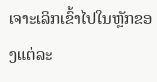ເຈາະເລິກເຂົ້າໄປໃນຫຼັກຂອງແຕ່ລະ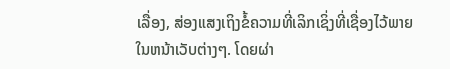ເລື່ອງ, ສ່ອງແສງເຖິງຂໍ້ຄວາມທີ່ເລິກເຊິ່ງທີ່ເຊື່ອງໄວ້ພາຍໃນຫນ້າເວັບຕ່າງໆ. ໂດຍຜ່າ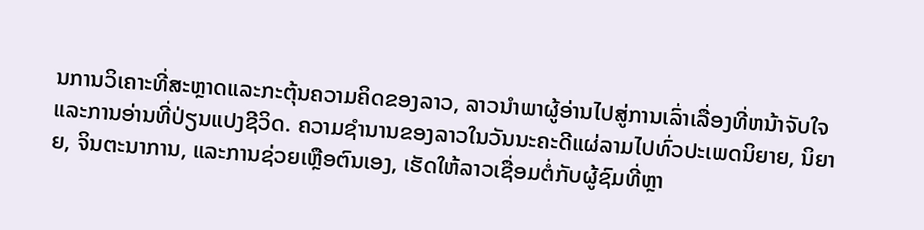ນການວິເຄາະທີ່ສະຫຼາດແລະກະຕຸ້ນຄວາມຄິດຂອງລາວ, ລາວນໍາພາຜູ້ອ່ານໄປສູ່ການເລົ່າເລື່ອງທີ່ຫນ້າຈັບໃຈແລະການອ່ານທີ່ປ່ຽນແປງຊີວິດ. ຄວາມຊໍານານຂອງລາວໃນວັນນະຄະດີແຜ່ລາມໄປທົ່ວປະເພດນິຍາຍ, ນິຍາຍ, ຈິນຕະນາການ, ແລະການຊ່ວຍເຫຼືອຕົນເອງ, ເຮັດໃຫ້ລາວເຊື່ອມຕໍ່ກັບຜູ້ຊົມທີ່ຫຼາ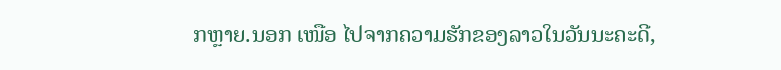ກຫຼາຍ.ນອກ ເໜືອ ໄປຈາກຄວາມຮັກຂອງລາວໃນວັນນະຄະດີ,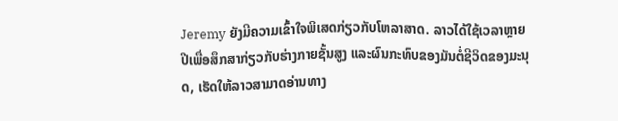Jeremy ຍັງມີຄວາມເຂົ້າໃຈພິເສດກ່ຽວກັບໂຫລາສາດ. ລາວໄດ້ໃຊ້ເວລາຫຼາຍປີເພື່ອສຶກສາກ່ຽວກັບຮ່າງກາຍຊັ້ນສູງ ແລະຜົນກະທົບຂອງມັນຕໍ່ຊີວິດຂອງມະນຸດ, ເຮັດໃຫ້ລາວສາມາດອ່ານທາງ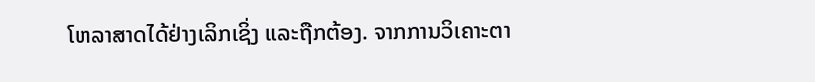ໂຫລາສາດໄດ້ຢ່າງເລິກເຊິ່ງ ແລະຖືກຕ້ອງ. ຈາກການວິເຄາະຕາ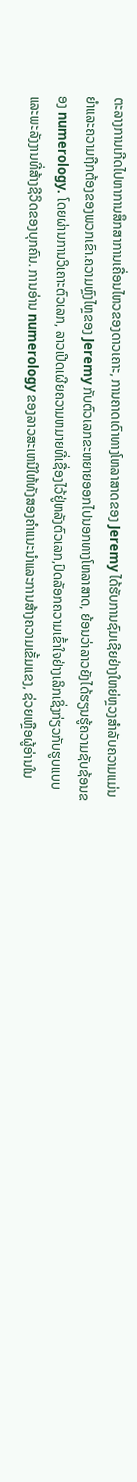ຕະລາງການເກີດໄປຫາການສຶກສາການເຄື່ອນໄຫວຂອງດາວເຄາະ, ການຄາດເດົາທາງໂຫລາສາດຂອງ Jeremy ໄດ້ຮັບການຊົມເຊີຍຢ່າງໃຫຍ່ຫຼວງສໍາລັບຄວາມແມ່ນຍໍາແລະຄວາມຖືກຕ້ອງຂອງພວກເຂົາ.ຄວາມຫຼົງໄຫຼຂອງ Jeremy ກັບຕົວເລກຂະຫຍາຍອອກໄປນອກທາງໂຫລາສາດ, ຍ້ອນວ່າລາວຍັງໄດ້ຮຽນຮູ້ຄວາມຊັບຊ້ອນຂອງ numerology. ໂດຍຜ່ານການວິເຄາະຕົວເລກ, ລາວເປີດເຜີຍຄວາມຫມາຍທີ່ເຊື່ອງໄວ້ຢູ່ຫລັງຕົວເລກ,ປົດລັອກຄວາມເຂົ້າໃຈຢ່າງເລິກເຊິ່ງກ່ຽວກັບຮູບແບບ ແລະພະລັງງານທີ່ສ້າງຊີວິດຂອງບຸກຄົນ. ການອ່ານ numerology ຂອງລາວສະເຫນີໃຫ້ທັງສອງຄໍາແນະນໍາແລະການສ້າງຄວາມເຂັ້ມແຂງ, ຊ່ວຍເຫຼືອຜູ້ອ່ານໃນ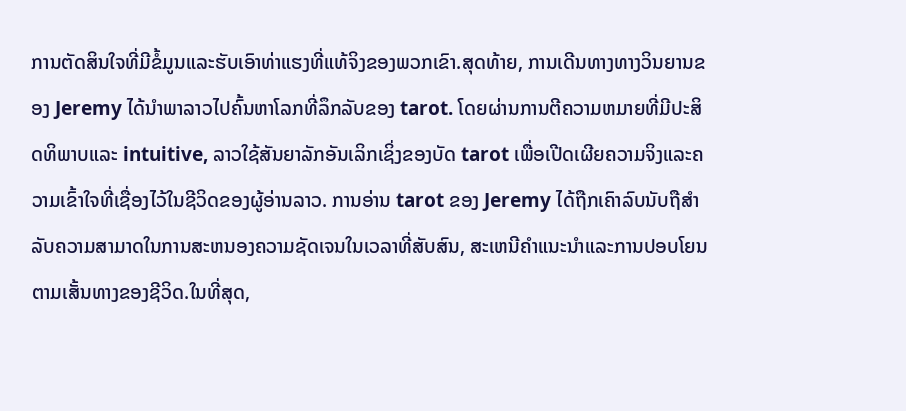ການຕັດສິນໃຈທີ່ມີຂໍ້ມູນແລະຮັບເອົາທ່າແຮງທີ່ແທ້ຈິງຂອງພວກເຂົາ.ສຸດທ້າຍ, ການເດີນທາງທາງວິນຍານຂອງ Jeremy ໄດ້ນໍາພາລາວໄປຄົ້ນຫາໂລກທີ່ລຶກລັບຂອງ tarot. ໂດຍຜ່ານການຕີຄວາມຫມາຍທີ່ມີປະສິດທິພາບແລະ intuitive, ລາວໃຊ້ສັນຍາລັກອັນເລິກເຊິ່ງຂອງບັດ tarot ເພື່ອເປີດເຜີຍຄວາມຈິງແລະຄວາມເຂົ້າໃຈທີ່ເຊື່ອງໄວ້ໃນຊີວິດຂອງຜູ້ອ່ານລາວ. ການອ່ານ tarot ຂອງ Jeremy ໄດ້ຖືກເຄົາລົບນັບຖືສໍາລັບຄວາມສາມາດໃນການສະຫນອງຄວາມຊັດເຈນໃນເວລາທີ່ສັບສົນ, ສະເຫນີຄໍາແນະນໍາແລະການປອບໂຍນຕາມເສັ້ນທາງຂອງຊີວິດ.ໃນທີ່ສຸດ,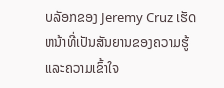ບລັອກຂອງ Jeremy Cruz ເຮັດຫນ້າທີ່ເປັນສັນຍານຂອງຄວາມຮູ້ແລະຄວາມເຂົ້າໃຈ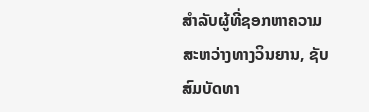ສໍາລັບຜູ້ທີ່ຊອກຫາຄວາມສະຫວ່າງທາງວິນຍານ, ຊັບສົມບັດທາ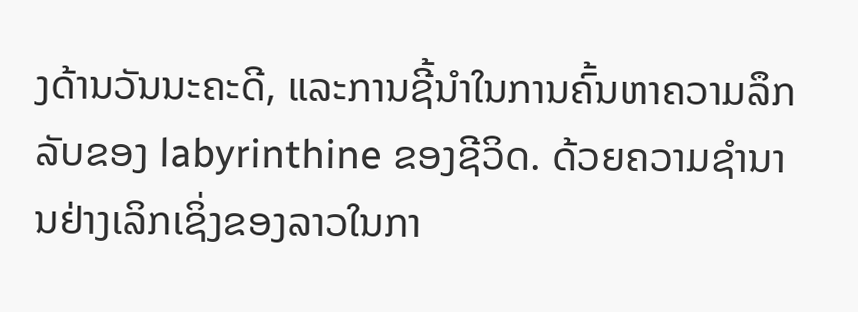ງດ້ານວັນນະຄະດີ, ແລະການຊີ້ນໍາໃນການຄົ້ນຫາຄວາມລຶກລັບຂອງ labyrinthine ຂອງຊີວິດ. ດ້ວຍຄວາມຊໍານານຢ່າງເລິກເຊິ່ງຂອງລາວໃນກາ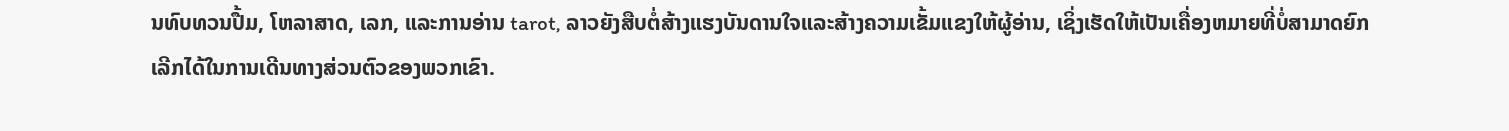ນທົບທວນປື້ມ, ໂຫລາສາດ, ເລກ, ແລະການອ່ານ tarot, ລາວຍັງສືບຕໍ່ສ້າງແຮງບັນດານໃຈແລະສ້າງຄວາມເຂັ້ມແຂງໃຫ້ຜູ້ອ່ານ, ເຊິ່ງເຮັດໃຫ້ເປັນເຄື່ອງຫມາຍທີ່ບໍ່ສາມາດຍົກເລີກໄດ້ໃນການເດີນທາງສ່ວນຕົວຂອງພວກເຂົາ.